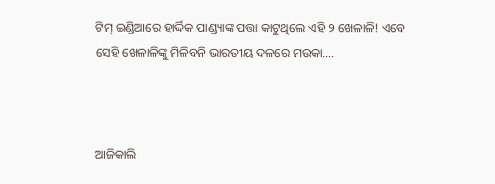ଟିମ୍ ଇଣ୍ଡିଆରେ ହାର୍ଦ୍ଦିକ ପାଣ୍ଡ୍ୟାଙ୍କ ପତ୍ତା କାଟୁଥିଲେ ଏହି ୨ ଖେଳାଳି! ଏବେ ସେହି ଖେଳାଳିଙ୍କୁ ମିଳିବନି ଭାରତୀୟ ଦଳରେ ମଉକା….



ଆଜିକାଲି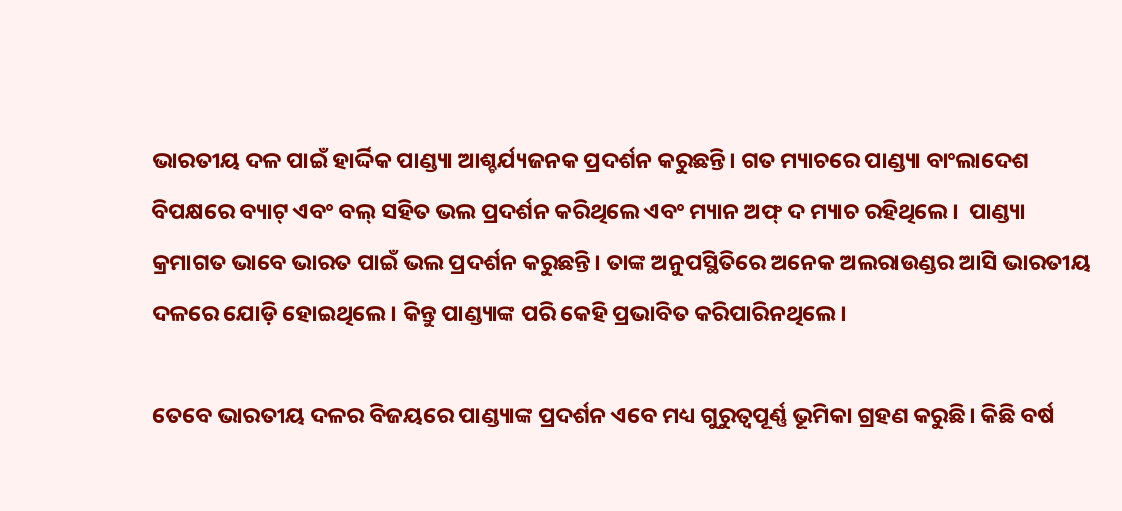ଭାରତୀୟ ଦଳ ପାଇଁ ହାର୍ଦ୍ଦିକ ପାଣ୍ଡ୍ୟା ଆଶ୍ଚର୍ଯ୍ୟଜନକ ପ୍ରଦର୍ଶନ କରୁଛନ୍ତି। ଗତ ମ୍ୟାଚରେ ପାଣ୍ଡ୍ୟା ବାଂଲାଦେଶ ବିପକ୍ଷରେ ବ୍ୟାଟ୍ ଏବଂ ବଲ୍ ସହିତ ଭଲ ପ୍ରଦର୍ଶନ କରିଥିଲେ ଏବଂ ମ୍ୟାନ ଅଫ୍ ଦ ମ୍ୟାଚ ରହିଥିଲେ।  ପାଣ୍ଡ୍ୟା କ୍ରମାଗତ ଭାବେ ଭାରତ ପାଇଁ ଭଲ ପ୍ରଦର୍ଶନ କରୁଛନ୍ତି। ତାଙ୍କ ଅନୁପସ୍ଥିତିରେ ଅନେକ ଅଲରାଉଣ୍ଡର ଆସି ଭାରତୀୟ ଦଳରେ ଯୋଡ଼ି ହୋଇଥିଲେ। କିନ୍ତୁ ପାଣ୍ଡ୍ୟାଙ୍କ ପରି କେହି ପ୍ରଭାବିତ କରିପାରିନଥିଲେ।

ତେବେ ଭାରତୀୟ ଦଳର ବିଜୟରେ ପାଣ୍ଡ୍ୟାଙ୍କ ପ୍ରଦର୍ଶନ ଏବେ ମଧ୍ୟ ଗୁରୁତ୍ୱପୂର୍ଣ୍ଣ ଭୂମିକା ଗ୍ରହଣ କରୁଛି। କିଛି ବର୍ଷ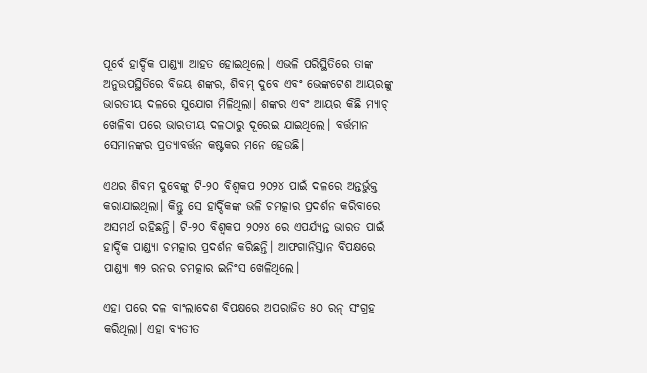ପୂର୍ବେ ହାର୍ଦ୍ଦିକ ପାଣ୍ଡ୍ୟା ଆହତ ହୋଇଥିଲେ। ଏଭଳି ପରିସ୍ଥିତିରେ ତାଙ୍କ ଅନୁଉପସ୍ଥିତିରେ ବିଜୟ ଶଙ୍କର, ଶିବମ୍ ଦୁବେ ଏବଂ ଭେଙ୍କଟେଶ ଆୟରଙ୍କୁ ଭାରତୀୟ ଦଳରେ ସୁଯୋଗ ମିଳିଥିଲା। ଶଙ୍କର ଏବଂ ଆୟର କିଛି ମ୍ୟାଚ୍ ଖେଳିବା ପରେ ଭାରତୀୟ ଦଳଠାରୁ ଦୂରେଇ ଯାଇଥିଲେ। ବର୍ତ୍ତମାନ ସେମାନଙ୍କର ପ୍ରତ୍ୟାବର୍ତ୍ତନ କଷ୍ଟକର ମନେ ହେଉଛି।

ଏଥର ଶିବମ ଦୁବେଙ୍କୁ ଟି-୨୦ ବିଶ୍ୱକପ ୨୦୨୪ ପାଇଁ ଦଳରେ ଅନ୍ତର୍ଭୁକ୍ତ କରାଯାଇଥିଲା। କିନ୍ତୁ ସେ ହାର୍ଦ୍ଦିକଙ୍କ ଭଳି ଚମତ୍କାର ପ୍ରଦର୍ଶନ କରିବାରେ ଅସମର୍ଥ ରହିଛନ୍ତି। ଟି-୨୦ ବିଶ୍ୱକପ ୨୦୨୪ ରେ ଏପର୍ଯ୍ୟନ୍ତ ଭାରତ ପାଇଁ ହାର୍ଦ୍ଦିକ ପାଣ୍ଡ୍ୟା ଚମତ୍କାର ପ୍ରଦର୍ଶନ କରିଛନ୍ତି। ଆଫଗାନିସ୍ତାନ ବିପକ୍ଷରେ ପାଣ୍ଡ୍ୟା ୩୨ ରନର ଚମତ୍କାର ଇନିଂସ ଖେଳିଥିଲେ।

ଏହା ପରେ ଦଳ ବାଂଲାଦେଶ ବିପକ୍ଷରେ ଅପରାଜିତ ୫୦ ରନ୍ ସଂଗ୍ରହ କରିଥିଲା। ଏହା ବ୍ୟତୀତ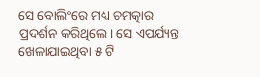ସେ ବୋଲିଂରେ ମଧ୍ୟ ଚମତ୍କାର ପ୍ରଦର୍ଶନ କରିଥିଲେ। ସେ ଏପର୍ଯ୍ୟନ୍ତ ଖେଳାଯାଇଥିବା ୫ ଟି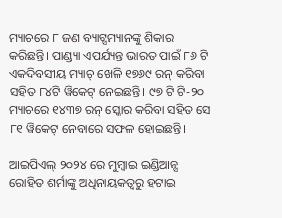ମ୍ୟାଚରେ ୮ ଜଣ ବ୍ୟାଟ୍ସମ୍ୟାନଙ୍କୁ ଶିକାର କରିଛନ୍ତି। ପାଣ୍ଡ୍ୟା ଏପର୍ଯ୍ୟନ୍ତ ଭାରତ ପାଇଁ ୮୬ ଟି ଏକଦିବସୀୟ ମ୍ୟାଚ୍ ଖେଳି ୧୭୬୯ ରନ୍ କରିବା ସହିତ ୮୪ଟି ୱିକେଟ୍ ନେଇଛନ୍ତି। ୯୭ ଟି ଟି-୨୦ ମ୍ୟାଚରେ ୧୪୩୭ ରନ୍ ସ୍କୋର କରିବା ସହିତ ସେ ୮୧ ୱିକେଟ୍ ନେବାରେ ସଫଳ ହୋଇଛନ୍ତି।

ଆଇପିଏଲ୍ ୨୦୨୪ ରେ ମୁମ୍ବାଇ ଇଣ୍ଡିଆନ୍ସ ରୋହିତ ଶର୍ମାଙ୍କୁ ଅଧିନାୟକତ୍ୱରୁ ହଟାଇ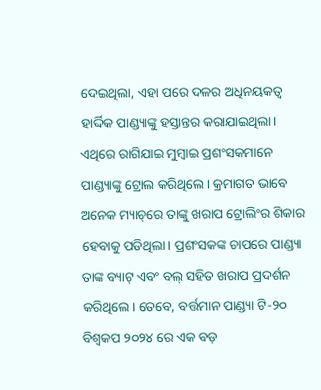ଦେଇଥିଲା, ଏହା ପରେ ଦଳର ଅଧିନୟକତ୍ଵ ହାର୍ଦ୍ଦିକ ପାଣ୍ଡ୍ୟାଙ୍କୁ ହସ୍ତାନ୍ତର କରାଯାଇଥିଲା। ଏଥିରେ ରାଗିଯାଇ ମୁମ୍ବାଇ ପ୍ରଶଂସକମାନେ ପାଣ୍ଡ୍ୟାଙ୍କୁ ଟ୍ରୋଲ କରିଥିଲେ। କ୍ରମାଗତ ଭାବେ ଅନେକ ମ୍ୟାଚ୍‌ରେ ତାଙ୍କୁ ଖରାପ ଟ୍ରୋଲିଂର ଶିକାର ହେବାକୁ ପଡିଥିଲା। ପ୍ରଶଂସକଙ୍କ ଚାପରେ ପାଣ୍ଡ୍ୟା ତାଙ୍କ ବ୍ୟାଟ୍ ଏବଂ ବଲ୍ ସହିତ ଖରାପ ପ୍ରଦର୍ଶନ କରିଥିଲେ। ତେବେ, ବର୍ତ୍ତମାନ ପାଣ୍ଡ୍ୟା ଟି-୨୦ ବିଶ୍ୱକପ ୨୦୨୪ ରେ ଏକ ବଡ଼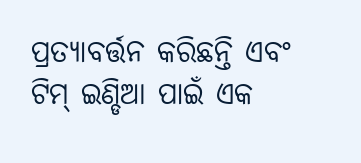ପ୍ରତ୍ୟାବର୍ତ୍ତନ କରିଛନ୍ତି ଏବଂ ଟିମ୍ ଇଣ୍ଡିଆ ପାଇଁ ଏକ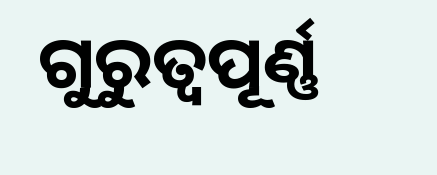ଗୁରୁତ୍ୱପୂର୍ଣ୍ଣ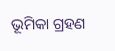ଭୂମିକା ଗ୍ରହଣ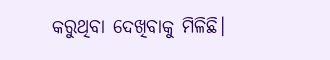କରୁଥିବା ଦେଖିବାକୁ ମିଳିଛି।